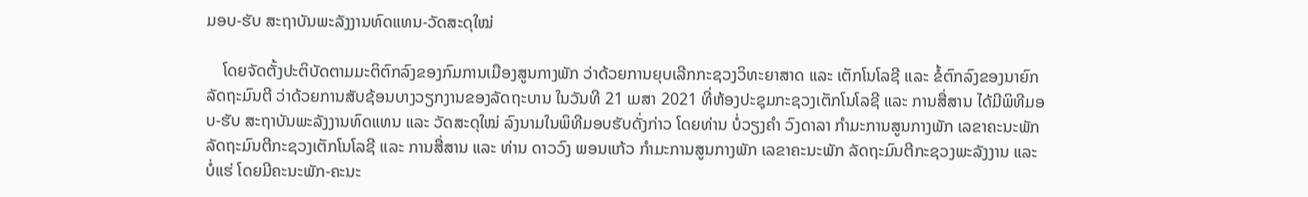ມອບ-ຮັບ ສະຖາບັນພະລັງງານທົດແທນ-ວັດສະດຸໃໝ່

    ໂດຍຈັດຕັ້ງປະຕິບັດຕາມມະຕິຕົກລົງຂອງກົມການເມືອງສູນກາງພັກ ວ່າດ້ວຍການຍຸບເລີກກະຊວງວິທະຍາສາດ ແລະ ເຕັກໂນໂລຊີ ແລະ ຂໍ້ຕົກລົງຂອງນາຍົກລັດຖະມົນຕີ ວ່າດ້ວຍການສັບຊ້ອນບາງວຽກງານຂອງລັດຖະບານ ໃນວັນທີ 21 ເມສາ 2021 ທີ່ຫ້ອງປະຊຸມກະຊວງເຕັກໂນໂລຊີ ແລະ ການສື່ສານ ໄດ້ມີພິທີມອບ-ຮັບ ສະຖາບັນພະລັງງານທົດແທນ ແລະ ວັດສະດຸໃໝ່ ລົງນາມໃນພິທີມອບຮັບດັ່ງກ່າວ ໂດຍທ່ານ ບໍ່ວຽງຄໍາ ວົງດາລາ ກໍາມະການສູນກາງພັກ ເລຂາຄະນະພັກ ລັດຖະມົນຕີກະຊວງເຕັກໂນໂລຊີ ແລະ ການສື່ສານ ແລະ ທ່ານ ດາວວົງ ພອນແກ້ວ ກໍາມະການສູນກາງພັກ ເລຂາຄະນະພັກ ລັດຖະມົນຕີກະຊວງພະລັງງານ ແລະ ບໍ່ແຮ່ ໂດຍມີຄະນະພັກ-ຄະນະ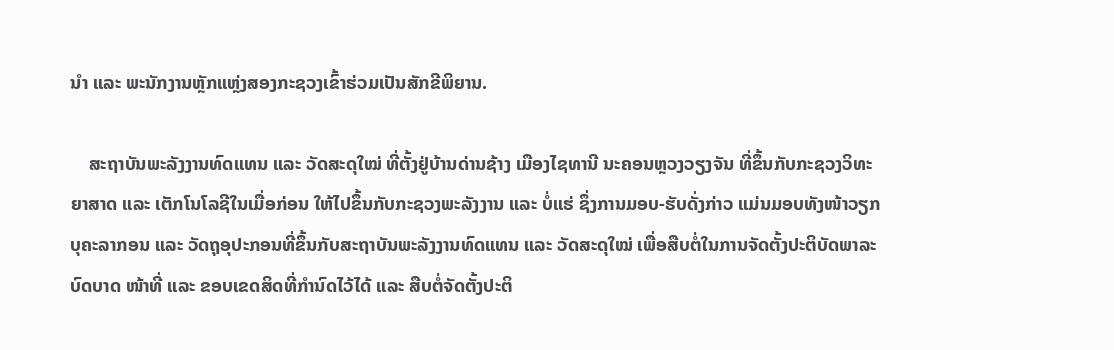ນຳ ແລະ ພະນັກງານຫຼັກແຫຼ່ງສອງກະຊວງເຂົ້າຮ່ວມເປັນສັກຂີພິຍານ.

    ສະຖາບັນພະລັງງານທົດແທນ ແລະ ວັດສະດຸໃໝ່ ທີ່ຕັ້ງຢູ່ບ້ານດ່ານຊ້າງ ເມືອງໄຊທານີ ນະຄອນຫຼວງວຽງຈັນ ທີ່ຂຶ້ນກັບກະຊວງວິທະຍາສາດ ແລະ ເຕັກໂນໂລຊີໃນເມື່ອກ່ອນ ໃຫ້ໄປຂຶ້ນກັບກະຊວງພະລັງງານ ແລະ ບໍ່ແຮ່ ຊຶ່ງການມອບ-ຮັບດັ່ງກ່າວ ແມ່ນມອບທັງໜ້າວຽກບຸຄະລາກອນ ແລະ ວັດຖຸອຸປະກອນທີ່ຂຶ້ນກັບສະຖາບັນພະລັງງານທົດແທນ ແລະ ວັດສະດຸໃໝ່ ເພື່ອສືບຕໍ່ໃນການຈັດຕັ້ງປະຕິບັດພາລະບົດບາດ ໜ້າທີ່ ແລະ ຂອບເຂດສິດທີ່ກຳນົດໄວ້ໄດ້ ແລະ ສືບຕໍ່ຈັດຕັ້ງປະຕິ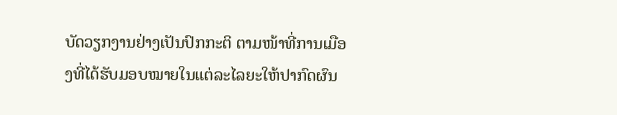ບັດວຽກງານຢ່າງເປັນປົກກະຕິ ຕາມໜ້າທີ່ການເມືອງທີ່ໄດ້ຮັບມອບໝາຍໃນແຕ່ລະໄລຍະໃຫ້ປາກົດຜົນ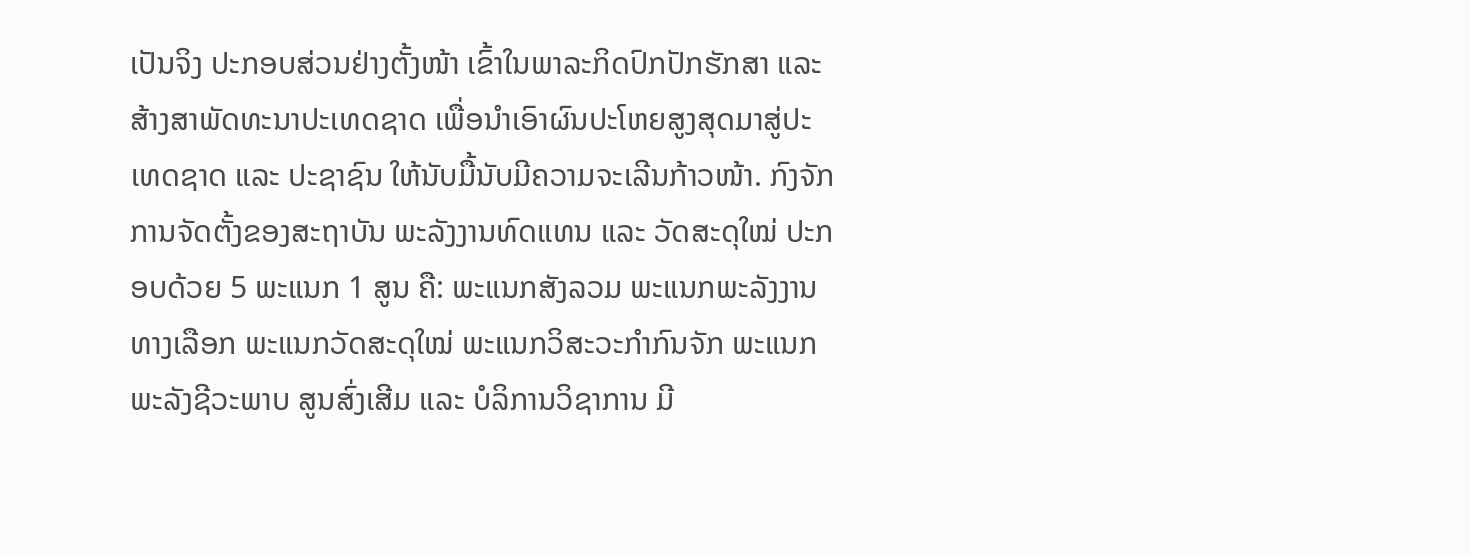ເປັນຈິງ ປະກອບສ່ວນຢ່າງຕັ້ງໜ້າ ເຂົ້າໃນພາລະກິດປົກປັກຮັກສາ ແລະ ສ້າງສາພັດທະນາປະເທດຊາດ ເພື່ອນຳເອົາຜົນປະໂຫຍສູງສຸດມາສູ່ປະເທດຊາດ ແລະ ປະຊາຊົນ ໃຫ້ນັບມື້ນັບມີຄວາມຈະເລີນກ້າວໜ້າ. ກົງຈັກການຈັດຕັ້ງຂອງສະຖາບັນ ພະລັງງານທົດແທນ ແລະ ວັດສະດຸໃໝ່ ປະກອບດ້ວຍ 5 ພະແນກ 1 ສູນ ຄື: ພະແນກສັງລວມ ພະແນກພະລັງງານທາງເລືອກ ພະແນກວັດສະດຸໃໝ່ ພະແນກວິສະວະກຳກົນຈັກ ພະແນກພະລັງຊີວະພາບ ສູນສົ່ງເສີມ ແລະ ບໍລິການວິຊາການ ມີ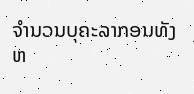ຈຳນວນບຸຄະລາກອນທັງຫ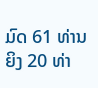ມົດ 61 ທ່ານ ຍິງ 20 ທ່າ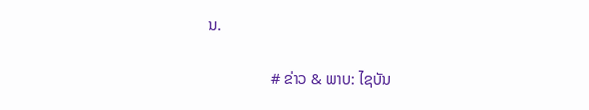ນ.

                # ຂ່າວ & ພາບ: ໄຊບັນ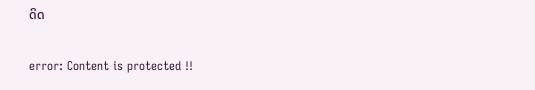ດິດ

error: Content is protected !!